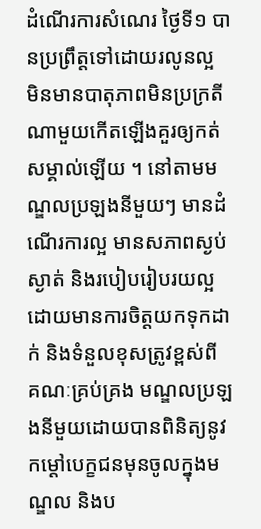ដំណើរការសំណេរ ថ្ងៃទី១ បានប្រព្រឹត្តទៅដោយរលូនល្អ មិនមានបាតុភាពមិនប្រក្រតីណាមួយកើតឡើងគួរឲ្យកត់សម្គាល់ឡើយ ។ នៅតាមមណ្ឌលប្រឡងនីមួយៗ មានដំណើរការល្អ មានសភាពស្ងប់ស្ងាត់ និងរបៀបរៀបរយល្អ ដោយមានការចិត្តយកទុកដាក់ និងទំនួលខុសត្រូវខ្ពស់ពី គណៈគ្រប់គ្រង មណ្ឌលប្រឡងនីមួយដោយបានពិនិត្យនូវ កម្ដៅបេក្ខជនមុនចូលក្នុងមណ្ឌល និងប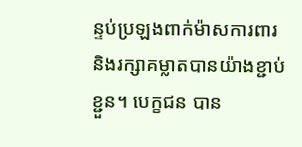ន្ទប់ប្រឡងពាក់ម៉ាសការពារ និងរក្សាគម្លាតបានយ៉ាងខ្ជាប់ខ្ជួន។ បេក្ខជន បាន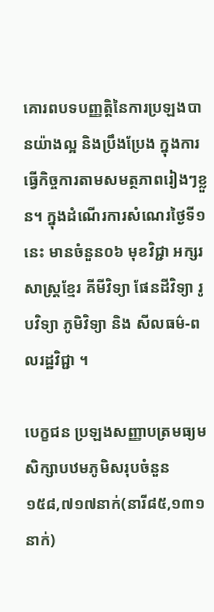គោរពបទបញ្ញត្តិនៃការប្រឡងបានយ៉ាងល្អ និងប្រឹងប្រែង ក្នុងការធ្វើកិច្ចការតាមសមត្ថភាពរៀងៗខ្លួន។ ក្នុងដំណើរការសំណេរថ្ងៃទី១នេះ មានចំនួន០៦ មុខវិជ្ជា អក្សរសាស្ត្រខ្មែរ គីមីវិទ្យា ផែនដីវិទ្យា រូបវិទ្យា ភូមិវិទ្យា និង សីលធម៌-ពលរដ្ឋវិជ្ជា ។

បេក្ខជន ប្រឡងសញ្ញាបត្រមធ្យមសិក្សាបឋមភូមិសរុបចំនួន ១៥៨,៧១៧នាក់(នារី៨៥,១៣១នាក់)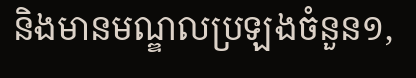និងមានមណ្ឌលប្រឡងចំនួន១,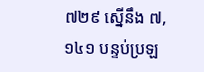៧២៩ ស្នើនឹង ៧,១៤១ បន្ទប់ប្រឡ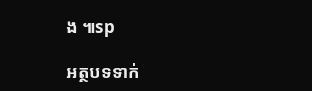ង ៕sp

អត្ថបទទាក់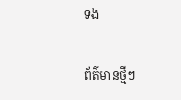ទង

ព័ត៌មានថ្មីៗ